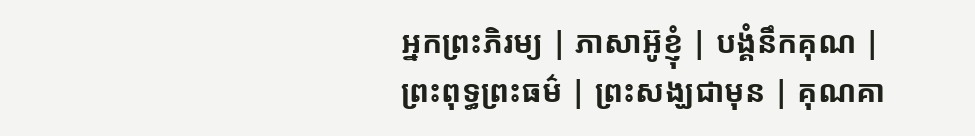អ្នកព្រះភិរម្យ | ភាសាអ៊ូខ្ញុំ | បង្គំនឹកគុណ |
ព្រះពុទ្ធព្រះធម៌ | ព្រះសង្ឃជាមុន | គុណគា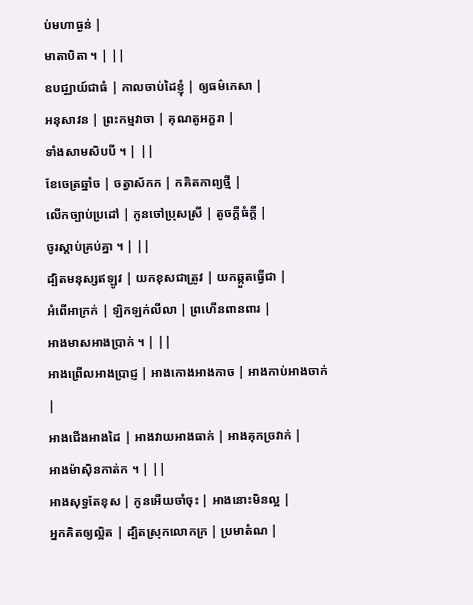ប់មហាធ្ងន់ |
មាតាបិតា ។ | ||
ឧបជ្ឈាយ៍ជាធំ | កាលចាប់ដៃខ្ញុំ | ឲ្យធម៌កេសា |
អនុសាវន | ព្រះកម្មវាចា | គុណតូអក្ខរា |
ទាំងសាមសិបបី ។ | ||
ខែចេត្រឆ្នាំច | ចត្វាស័កក | កគិតកាព្យថ្មី |
លើកច្បាប់ប្រដៅ | កូនចៅប្រុសស្រី | តូចក្ដីធំក្ដី |
ចូរស្ដាប់គ្រប់គ្នា ។ | ||
ដ្បិតមនុស្សឥឡូវ | យកខុសជាត្រូវ | យកឆ្កួតធ្វើជា |
អំពើអាក្រក់ | ឡិកឡក់លីលា | ព្រហើនពានពារ |
អាងមាសអាងប្រាក់ ។ | ||
អាងព្រើលអាងប្រាជ្ញ | អាងកោងអាងកាច | អាងកាប់អាងចាក់ |
អាងជើងអាងដៃ | អាងវាយអាងធាក់ | អាងគុកច្រវាក់ |
អាងម៉ាស៊ិនកាត់ក ។ | ||
អាងសុទ្ធតែខុស | កូនអើយចាំចុះ | អាងនោះមិនល្អ |
អ្នកគិតឲ្យល្អិត | ដ្បិតស្រុកលោកក្រ | ប្រមាតំណ |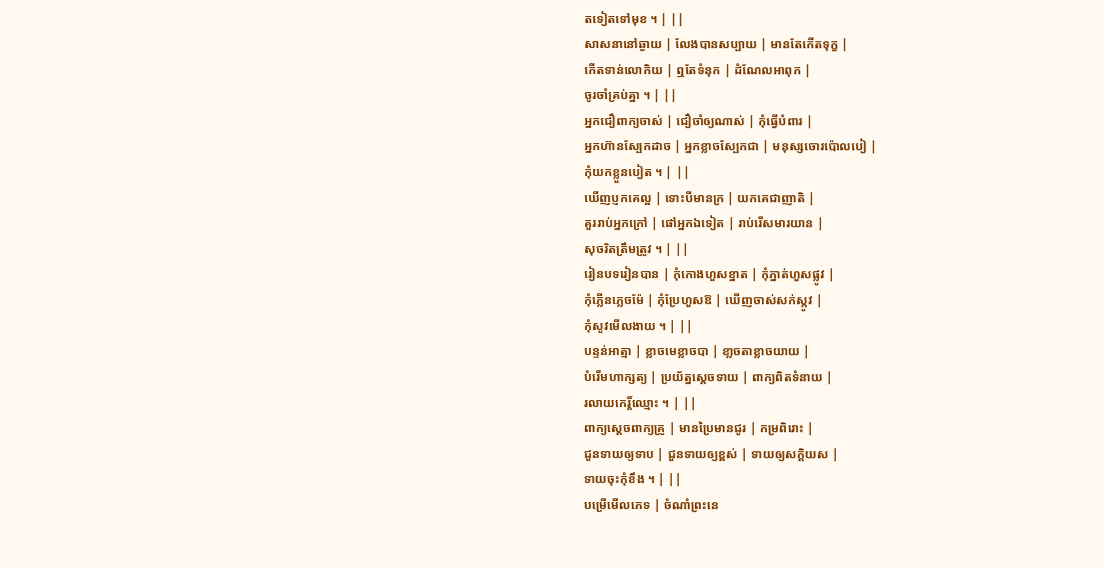តទៀតទៅមុខ ។ | ||
សាសនានៅឆ្ងាយ | លែងបានសប្បាយ | មានតែកើតទុក្ខ |
កើតទាន់លោកិយ | ឮតែទំនុក | ដំណែលអាពុក |
ចូរចាំគ្រប់គ្នា ។ | ||
អ្នកជឿពាក្យចាស់ | ជឿចាំឲ្យណាស់ | កុំធ្វើបំពារ |
អ្នកហ៊ានស្បែកដាច | អ្នកខ្លាចស្បែកជា | មនុស្សចោរប៉ោលបៀ |
កុំយកខ្លួនបៀត ។ | ||
ឃើញប្ញកគេល្អ | ទោះបីមានក្រ | យកគេជាញាតិ |
គួររាប់អ្នកក្រៅ | ផៅអ្នកឯទៀត | រាប់រើសមារយាន |
សុចរិតត្រឹមត្រូវ ។ | ||
រៀនបទរៀនបាន | កុំកោងហួសខ្នាត | កុំភ្នាត់ហួសផ្លូវ |
កុំភ្លើនភេ្លចម៉ែ | កុំប្រែហួសឱ | ឃើញចាស់សក់ស្កូវ |
កុំសូវមើលងាយ ។ | ||
បន្ទន់អាត្មា | ខ្លាចមេខ្លាចបា | ខា្លចតាខ្លាចយាយ |
បំរើមហាក្សត្យ | ប្រយ័ត្នស្ដេចទាយ | ពាក្យពិតទំនាយ |
រលាយកេរ្ដិ៍ឈ្មោះ ។ | ||
ពាក្យស្តេចពាក្យគ្រូ | មានប្រៃមានជូរ | កម្រពិរោះ |
ជួនទាយឲ្យទាប | ជួនទាយឲ្យខ្ពស់ | ទាយឲ្យសក្ដិយស |
ទាយចុះកុំខឹង ។ | ||
បម្រើមើលភេទ | ចំណាំព្រះនេ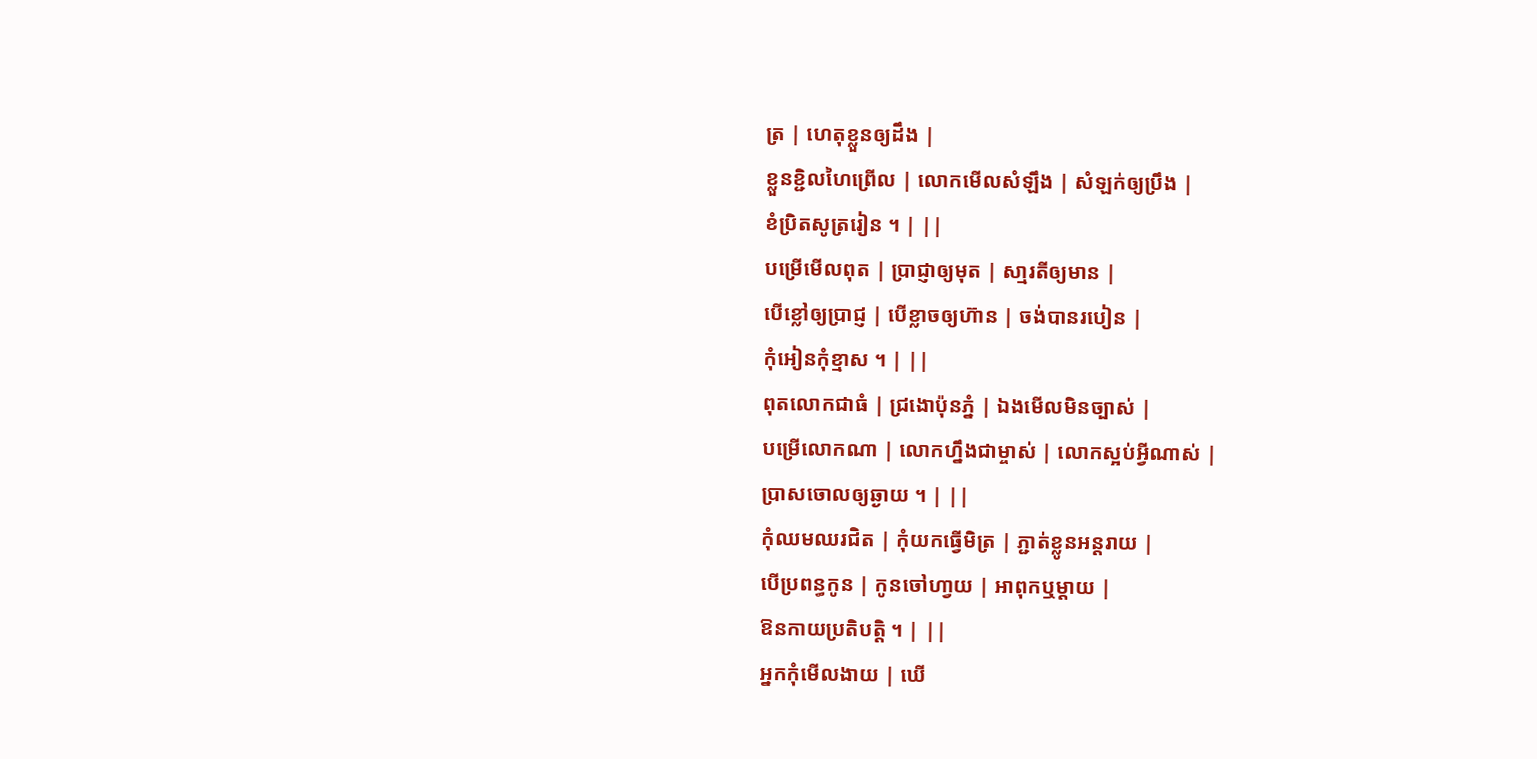ត្រ | ហេតុខ្លួនឲ្យដឹង |
ខ្លួនខ្ជិលហៃព្រើល | លោកមើលសំឡឹង | សំឡក់ឲ្យប្រឹង |
ខំប្រិតសូត្ររៀន ។ | ||
បម្រើមើលពុត | ប្រាជ្ញាឲ្យមុត | សា្មរតីឲ្យមាន |
បើខ្លៅឲ្យប្រាជ្ញ | បើខ្លាចឲ្យហ៊ាន | ចង់បានរបៀន |
កុំអៀនកុំខ្មាស ។ | ||
ពុតលោកជាធំ | ជ្រងោប៉ុនភ្នំ | ឯងមើលមិនច្បាស់ |
បម្រើលោកណា | លោកហ្នឹងជាម្ចាស់ | លោកស្អប់អ្វីណាស់ |
ប្រាសចោលឲ្យឆ្ងាយ ។ | ||
កុំឈមឈរជិត | កុំយកធ្វើមិត្រ | ភ្ជាត់ខ្លូនអន្ដរាយ |
បើប្រពន្ធកូន | កូនចៅហា្វយ | អាពុកឬម្ដាយ |
ឱនកាយប្រតិបត្ដិ ។ | ||
អ្នកកុំមើលងាយ | ឃើ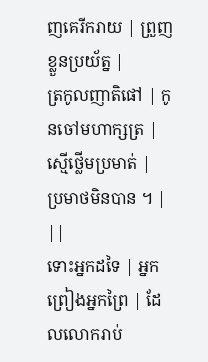ញគេរីករាយ | ព្រួញខ្លួនប្រយ័ត្ន |
ត្រកូលញាតិផៅ | កូនចៅមហាក្សត្រ | ស្មើថ្លើមប្រមាត់ |
ប្រមាថមិនបាន ។ | ||
ទោះអ្នកដទៃ | អ្នកព្រៀងអ្នកព្រៃ | ដែលលោករាប់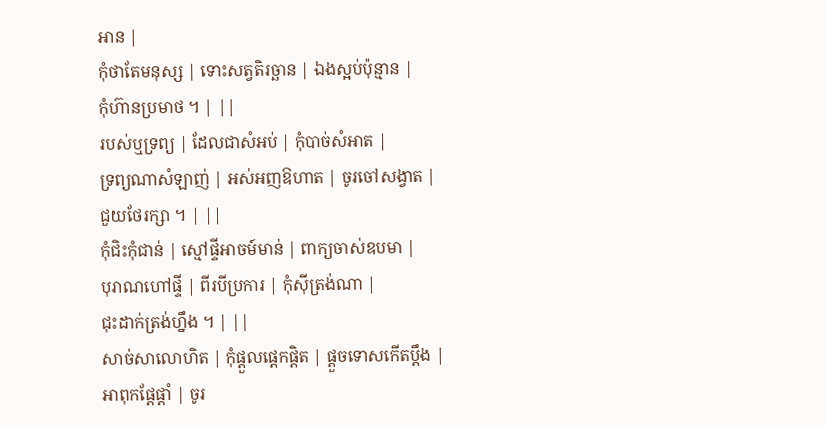អាន |
កុំថាតែមនុស្ស | ទោះសត្វតិរច្ឆាន | ឯងស្អប់ប៉ុន្មាន |
កុំហ៊ានប្រមាថ ។ | ||
របស់ឬទ្រព្យ | ដែលជាសំអប់ | កុំបាច់សំអាត |
ទ្រព្យណាសំឡាញ់ | អស់អញឱហាត | ចូរចៅសង្វាត |
ជួយថែរក្សា ។ | ||
កុំជិះកុំជាន់ | ស្មៅផ្ទីអាចម៍មាន់ | ពាក្យចាស់ឧបមា |
បុរាណហៅផ្ទី | ពីរបីប្រការ | កុំស៊ីត្រង់ណា |
ជុះដាក់ត្រង់ហ្នឹង ។ | ||
សាច់សាលោហិត | កុំផ្ដួលផ្ដេកផ្ដិត | ផ្ដួចទោសកើតប្ដឹង |
អាពុកផ្ដែផ្ដាំ | ចូរ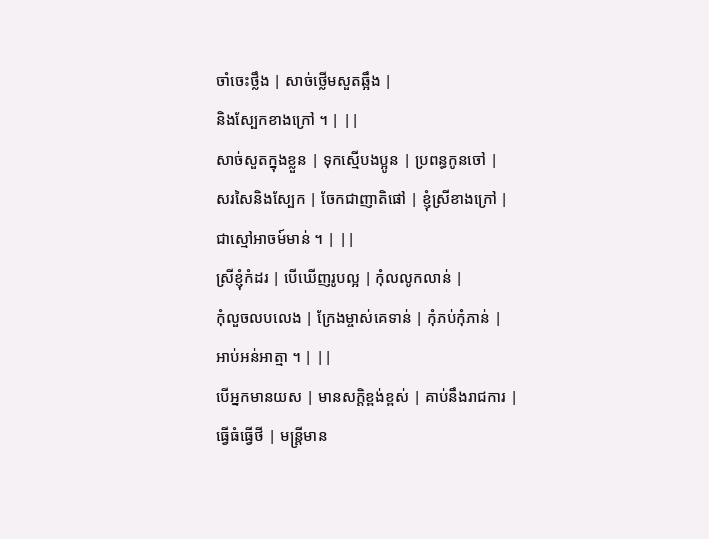ចាំចេះថ្លឹង | សាច់ថ្លើមសួតឆ្អឹង |
និងស្បែកខាងក្រៅ ។ | ||
សាច់សួតក្នុងខ្លួន | ទុកស្មើបងប្អូន | ប្រពន្ធកូនចៅ |
សរសៃនិងស្បែក | ចែកជាញាតិផៅ | ខ្ញុំស្រីខាងក្រៅ |
ជាស្មៅអាចម៍មាន់ ។ | ||
ស្រីខ្ញុំកំដរ | បើឃើញរូបល្អ | កុំលលូកលាន់ |
កុំលួចលបលេង | ក្រែងម្ចាស់គេទាន់ | កុំភប់កុំភាន់ |
អាប់អន់អាត្មា ។ | ||
បើអ្នកមានយស | មានសក្ដិខ្ពង់ខ្ពស់ | គាប់នឹងរាជការ |
ធ្វើធំធ្វើថី | មន្ដ្រីមាន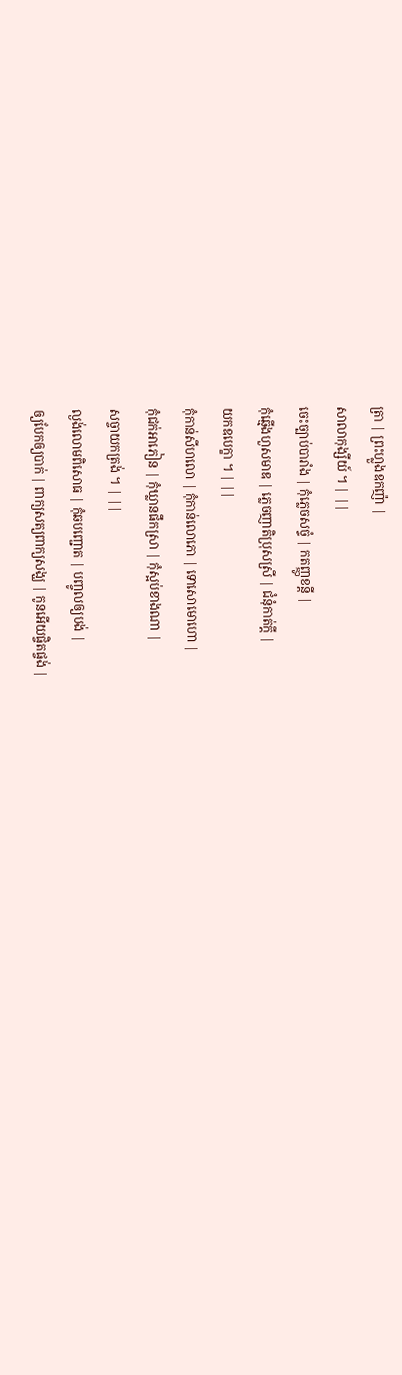ត្រា | ព្រះហ្លួងឧកញ៉ា |
សាលាកុង្សីយ៍ ។ | ||
ចេះច្បាប់បារាំង | កុំភ្លេចសច្ទំ | កតញ្ញូខន្ដី |
កុំឆ្មើងហួសមាឌ | ភ្លេចញាតិប្រុសស្រី | ជំនុំកាត់ក្ដី |
យកឧបេក្ខា ។ | ||
កុំកាន់សីហលោ | កុំកាន់លោភោ | ទោសោមោហោ |
កុំជក់អាភៀន | កុំឃ្លានផឹកស្រា | កុំស្អប់ខាងណា |
សច្ចាយកត្រង់ ។ | ||
ល្ងង់លោមពិសោធ | កុំឆបញ្ជោត | បញ្ចូលឲ្យបង់ |
ឲ្យបែកឲ្យបាក់ | ពាក្យសត្យពាក្យសង្ឃ | កូនអើយផ្ចិតផ្ចង់ |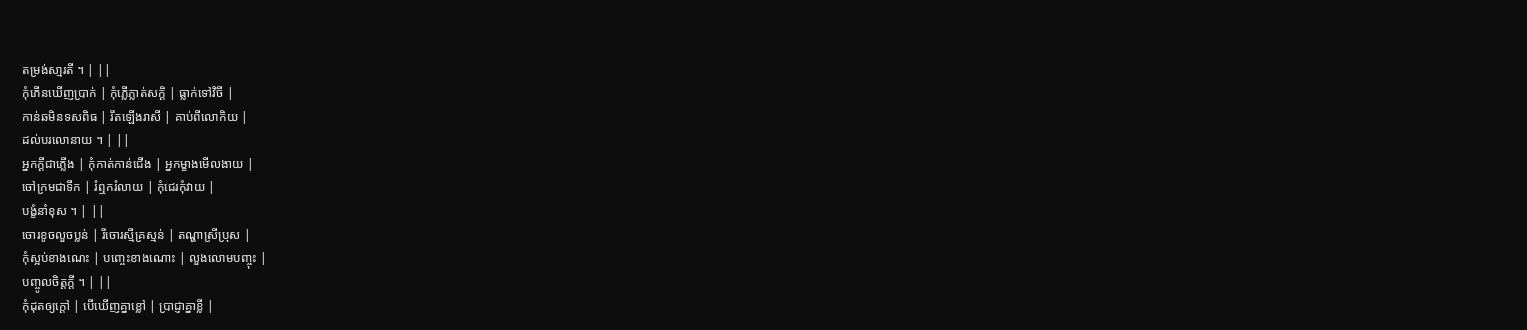តម្រង់សា្មរតី ។ | ||
កុំភើនឃើញប្រាក់ | កុំភ្លើភ្លាត់សក្ដិ | ធ្លាក់ទៅវិចី |
កាន់ឆមិនទសពិធ | រឹតឡើងរាសី | គាប់ពីលោកិយ |
ដល់បរលោនាយ ។ | ||
អ្នកក្ដីជាភ្លើង | កុំកាត់កាន់ជើង | អ្នកម្ខាងមើលងាយ |
ចៅក្រមជាទឹក | រំឮករំលាយ | កុំជេរកុំវាយ |
បង្ខំនាំខុស ។ | ||
ចោរខូចលួចប្លន់ | រីចោរស្មីគ្រស្មន់ | តណ្ហាស្រីប្រុស |
កុំស្អប់ខាងណេះ | បញ្ចេះខាងណោះ | លួងលោមបញ្ចុះ |
បញ្ចូលចិត្ដក្ដី ។ | ||
កុំដុតឲ្យក្ដៅ | បើឃើញគ្នាខ្លៅ | ប្រាជ្ញាគ្នាខ្លី |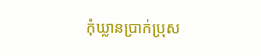កុំឃ្លានប្រាក់ប្រុស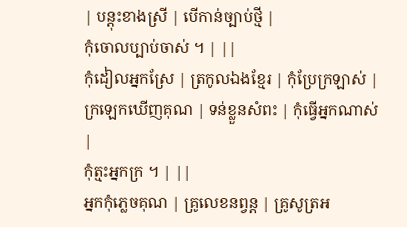| បន្ដុះខាងស្រី | បើកាន់ច្បាប់ថ្មី |
កុំចោលប្បាប់ចាស់ ។ | ||
កុំដៀលអ្នកស្រែ | ត្រកូលឯងខ្មែរ | កុំប្រែក្រឡាស់ |
ក្រឡេកឃើញគុណ | ទន់ខ្លួនសំពះ | កុំធ្វើអ្នកណាស់ |
កុំត្មះអ្នកក្រ ។ | ||
អ្នកកុំភ្លេចគុណ | គ្រូលេខនព្វន្ដ | គ្រូសូត្រអ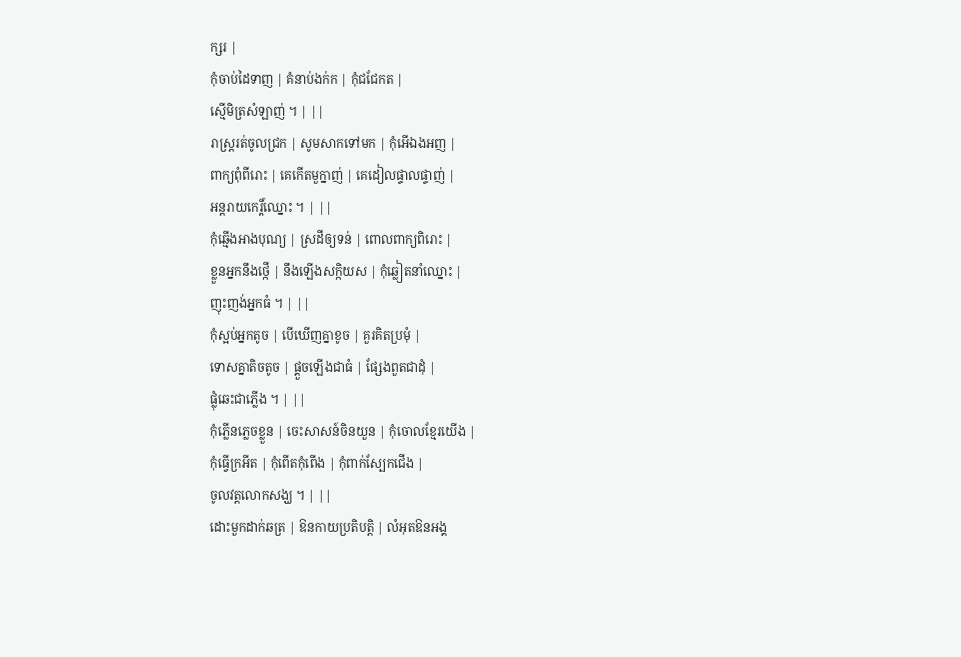ក្សរ |
កុំចាប់ដៃទាញ | គំនាប់ងក់ក | កុំជជែកត |
ស្មើមិត្រសំឡាញ់ ។ | ||
រាស្ដ្ររត់ចូលជ្រក | សូមសាកទៅមក | កុំអើឯងអញ |
ពាក្យពុំពីរោះ | គេកើតមួក្នាញ់ | គេដៀលផ្ទាលផ្ទាញ់ |
អន្ដរាយកេរ្ដិ៍ឈ្នោះ ។ | ||
កុំឆ្មើងអាងបុណ្យ | ស្រដីឲ្យទន់ | ពោលពាក្យពិរោះ |
ខ្លួនអ្នកនឹងថ្កើ | នឹងឡើងសក្កិយស | កុំឆ្លៀតនាំឈ្នោះ |
ញុះញង់អ្នកធំ ។ | ||
កុំស្អប់អ្នកតូច | បើឃើញគ្នាខូច | គួរគិតប្រមុំ |
ទោសគ្នាតិចតូច | ផ្គួចឡើងជាធំ | ផ្សែងពួតជាដុំ |
ផ្លុំឆេះជាភើ្លង ។ | ||
កុំភ្លើនភ្លេចខ្លួន | ចេះសាសន៍ចិនយួន | កុំចោលខ្មែរយើង |
កុំធ្វើក្រអីត | កុំពើតកុំពើង | កុំពាក់ស្បែកជើង |
ចូលវត្ដលោកសង្ឃ ។ | ||
ដោះមួកដាក់ឆត្រ | ឱនកាយប្រតិបត្ដិ | លំអុតឱនអង្គ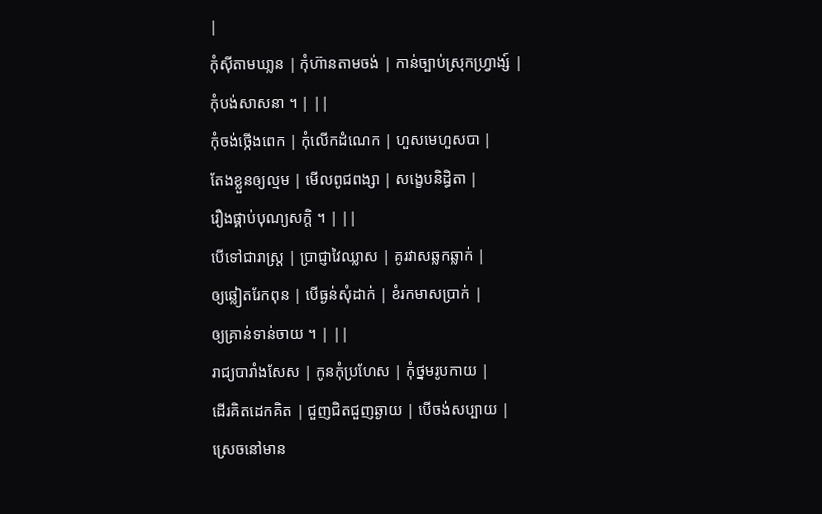|
កុំស៊ីតាមឃា្លន | កុំហ៊ានតាមចង់ | កាន់ច្បាប់ស្រុកហ្វ្រាង្ស៍ |
កុំបង់សាសនា ។ | ||
កុំចង់ថ្កើងពេក | កុំលើកដំណេក | ហួសមេហួសបា |
តែងខ្លួនឲ្យល្មម | មើលពូជពង្សា | សង្ខេបនិដិ្ធតា |
រឿងផ្គាប់បុណ្យសក្ដិ ។ | ||
បើទៅជារាស្ដ្រ | ប្រាជ្ញាវៃឈ្លាស | គូរវាសឆ្លកឆ្លាក់ |
ឲ្យឆ្លៀតរែកពុន | បើធ្ងន់សុំដាក់ | ខំរកមាសប្រាក់ |
ឲ្យគ្រាន់ទាន់ចាយ ។ | ||
រាជ្យបារាំងសែស | កូនកុំប្រហែស | កុំថ្នមរូបកាយ |
ដើរគិតដេកគិត | ជួញជិតជួញឆ្ងាយ | បើចង់សប្បាយ |
ស្រេចនៅមាន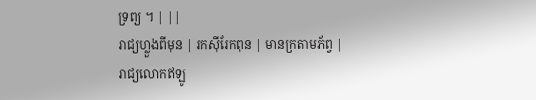ទ្រព្យ ។ | ||
រាជ្យហ្លួងពីមុន | រកស៊ីរែកពុន | មានក្រតាមភ័ព្វ |
រាជ្យលោកឥឡូ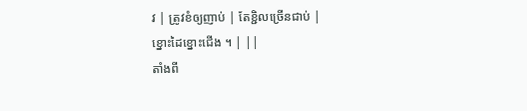វ | ត្រូវខំឲ្យញាប់ | តែខ្ជិលច្រើនជាប់ |
ខ្នោះដៃខ្នោះជើង ។ | ||
តាំងពី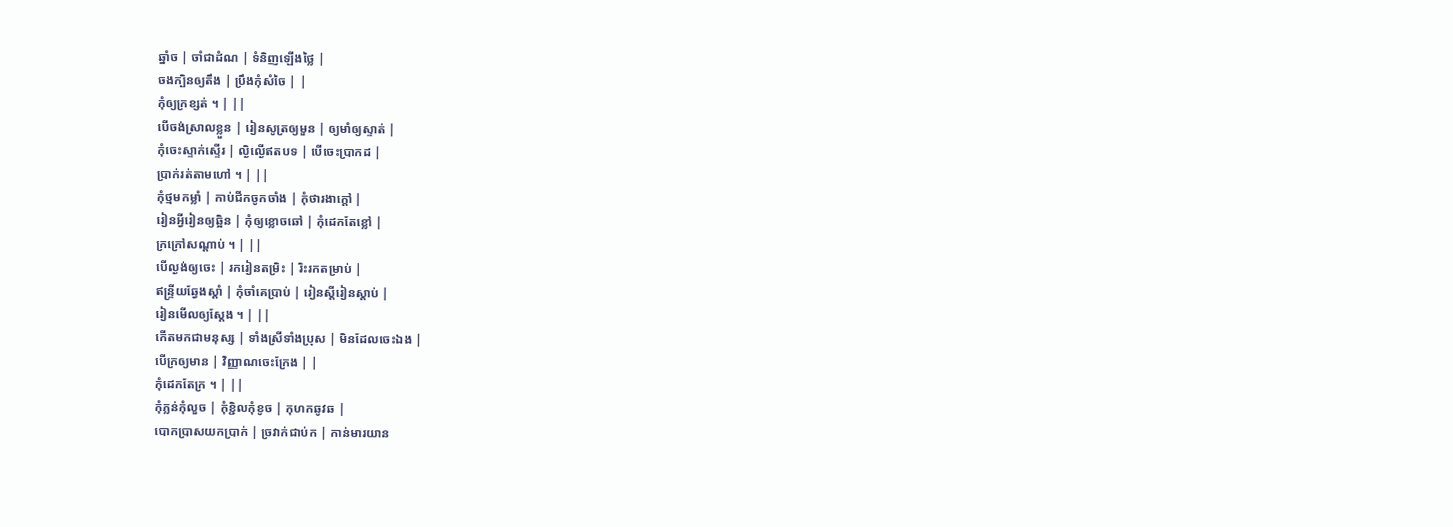ឆ្នាំច | ចាំជាដំណ | ទំនិញឡើងថ្លៃ |
ចងក្បិនឲ្យតឹង | ប្រឹងកុំសំចៃ | |
កុំឲ្យក្រខ្សត់ ។ | ||
បើចង់ស្រាលខ្លួន | រៀនសូត្រឲ្យមួន | ឲ្យមាំឲ្យស្ទាត់ |
កុំចេះស្ទាក់ស្ទើរ | ល្ងិល្ងើឥតបទ | បើចេះប្រាកដ |
ប្រាក់រត់តាមហៅ ។ | ||
កុំថ្មមកម្លាំ | កាប់ជីកចូកចាំង | កុំថារងាក្ដៅ |
រៀនអ្វីរៀនឲ្យឆ្អិន | កុំឲ្យខ្លោចឆៅ | កុំដេកតែខ្លៅ |
ក្រក្រៅសណ្ដាប់ ។ | ||
បើល្ងង់ឲ្យចេះ | រករៀនតម្រិះ | រិះរកតម្រាប់ |
ឥន្ទ្រីយឆ្វែងស្ដាំ | កុំចាំគេប្រាប់ | រៀនស្ដីរៀនស្ដាប់ |
រៀនមើលឲ្យស្ដែង ។ | ||
កើតមកជាមនុស្ស | ទាំងស្រីទាំងប្រុស | មិនដែលចេះឯង |
បើក្រឲ្យមាន | វិញ្ញាណចេះក្រែង | |
កុំដេកតែក្រ ។ | ||
កុំភ្លន់កុំលួច | កុំខ្ជិលកុំខូច | កុហកឆូវឆ |
បោកប្រាសយកប្រាក់ | ច្រវាក់ជាប់ក | កាន់មារយាន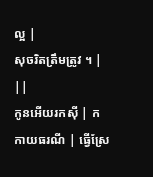ល្អ |
សុចរិតត្រឹមត្រូវ ។ | ||
កូនអើយរកស៊ី | កកាយធរណី | ធ្វើស្រែ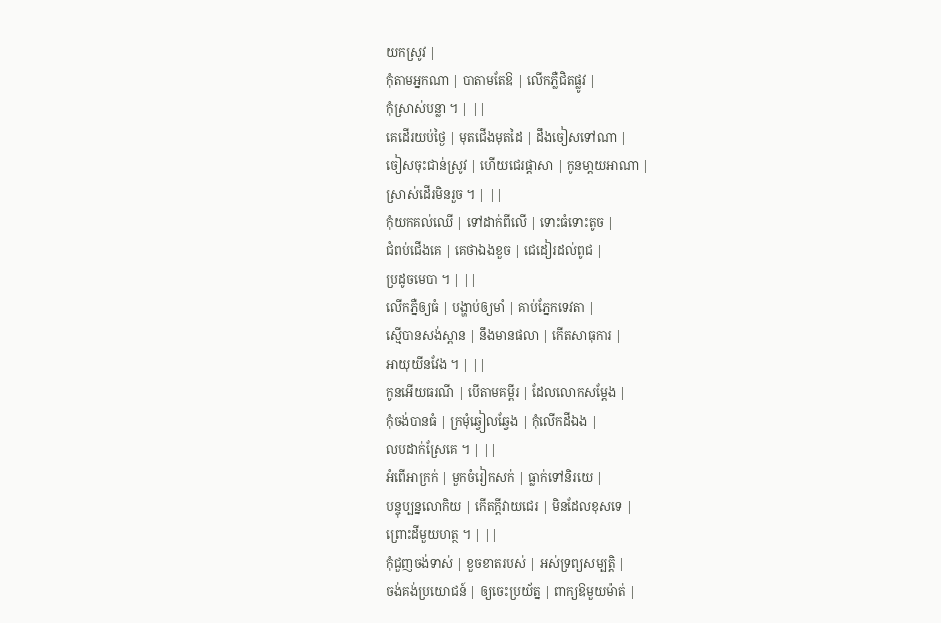យកស្រូវ |
កុំតាមអ្នកណា | បាតាមតែឱ | លើកភ្លឺជិតផ្លូវ |
កុំស្រាស់បន្លា ។ | ||
គេដើរយប់ថ្ងៃ | មុតជើងមុតដៃ | ដឹងចៀសទៅណា |
ចៀសចុះជាន់ស្រូវ | ហើយជេរផ្ដាសា | កូនមា្ដយអាណា |
ស្រាស់ដើរមិនរួច ។ | ||
កុំយកគល់ឈើ | ទៅដាក់ពីលើ | ទោះធំទោះតូច |
ជំពប់ជើងគេ | គេថាឯងខួច | ជេដៀរដល់ពូជ |
ប្រដូចមេបា ។ | ||
លើកភ្នឺឲ្យធំ | បង្ហាប់ឲ្យមាំ | គាប់ភ្នែកទេវតា |
ស្មើបានសង់ស្ពាន | នឹងមានផលា | កើតសាធុការ |
អាយុយីនវែង ។ | ||
កូនអើយធរណី | បើតាមគម្ពីរ | ដែលលោកសម្ដែង |
កុំចង់បានធំ | ក្រមុំឆ្វៀលឆ្វែង | កុំលើកដីឯង |
លបដាក់ស្រែគេ ។ | ||
អំពើអាក្រក់ | មួកចំរៀកសក់ | ធ្លាក់ទៅនិរយេ |
បន្ចុប្បន្នលោកិយ | កើតក្ដីវាយជេរ | មិនដែលខុសទេ |
ព្រោះដីមួយហត្ថ ។ | ||
កុំជួញចង់ទាស់ | ខួចខាតរបស់ | អស់ទ្រព្យសម្បត្ដិ |
ចង់គង់ប្រយោជន៍ | ឲ្យចេះប្រយ័ត្ន | ពាក្យឱមួយម៉ាត់ |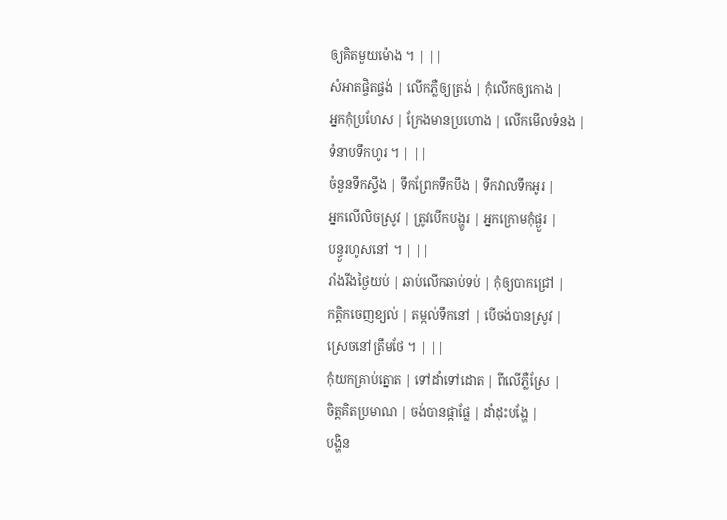ឲ្យគិតមួយម៉ោង ។ | ||
សំអាតផ្ចិតផ្ចង់ | លើកភ្លឺឲ្យត្រង់ | កុំលើកឲ្យកោង |
អ្នកកុំប្រហែស | ក្រែងមានប្រហោង | លើកមើលទំនង |
ទំនាបទឹកហូរ ។ | ||
ចំនួនទឹកស្ទឹង | ទឹកព្រែកទឹកបឹង | ទឹកវាលទឹកអូរ |
អ្នកលើលិចស្រូវ | ត្រូវបើកបង្ហូរ | អ្នកក្រោមកុំផ្ងួរ |
បន្ធួរហូសនៅ ។ | ||
រាំងរីងថ្ងៃយប់ | ឆាប់លើកឆាប់ទប់ | កុំឲ្យបាកជ្រៅ |
កត្ដិកចេញខ្យល់ | តម្កល់ទឹកនៅ | បើចង់បានស្រូវ |
ស្រេចនៅត្រឹមថែ ។ | ||
កុំយកគ្រាប់ត្នោត | ទៅដាំទៅដោត | ពីលើភ្លឺស្រែ |
ចិត្ដគិតប្រមាណ | ចង់បានផ្កាផ្លែ | ដាំដុះបង្ហែ |
បង្ហិន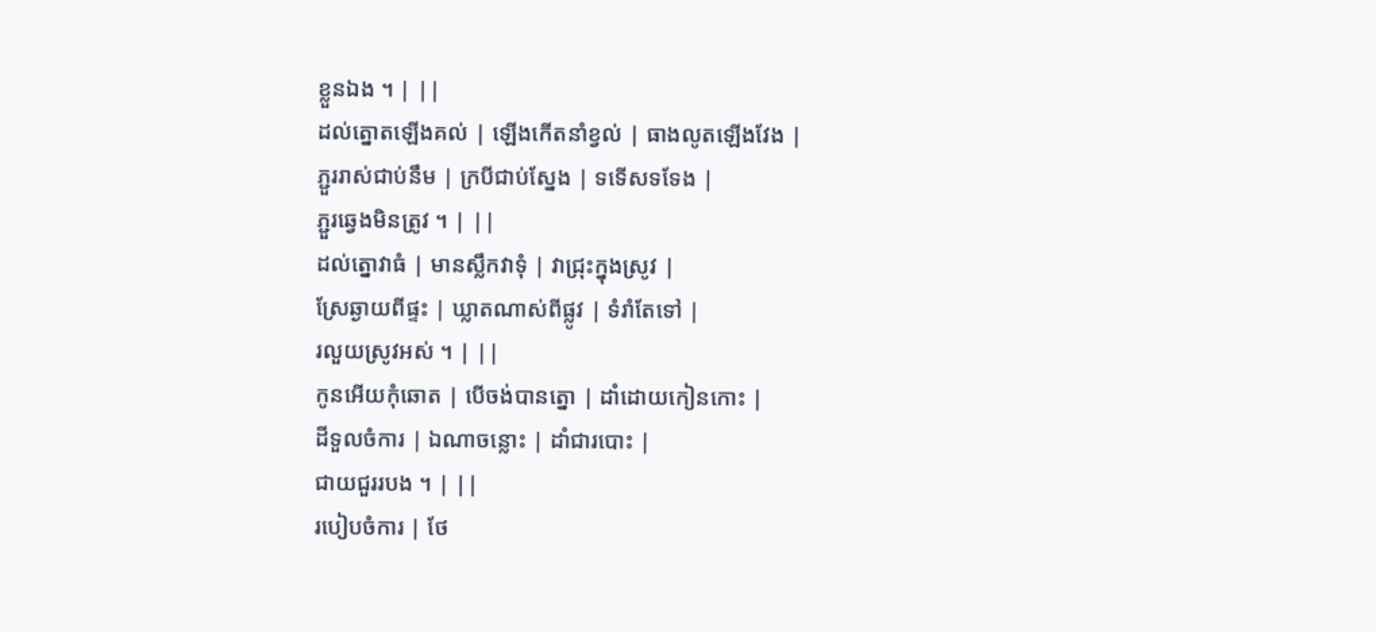ខ្លួនឯង ។ | ||
ដល់ត្នោតឡើងគល់ | ឡើងកើតនាំខ្វល់ | ធាងលូតឡើងវែង |
ភ្ជួររាស់ជាប់នឹម | ក្របីជាប់ស្នែង | ទទើសទទែង |
ភ្ជួរឆ្វេងមិនត្រូវ ។ | ||
ដល់ត្នោវាធំ | មានស្លឹកវាទុំ | វាជ្រុះក្នុងស្រូវ |
ស្រែឆ្ងាយពីផ្ទះ | ឃ្លាតណាស់ពីផ្លូវ | ទំរាំតែទៅ |
រលួយស្រូវអស់ ។ | ||
កូនអើយកុំឆោត | បើចង់បានត្នោ | ដាំដោយកៀនកោះ |
ដីទួលចំការ | ឯណាចន្លោះ | ដាំជារបោះ |
ជាយជួររបង ។ | ||
របៀបចំការ | ថែ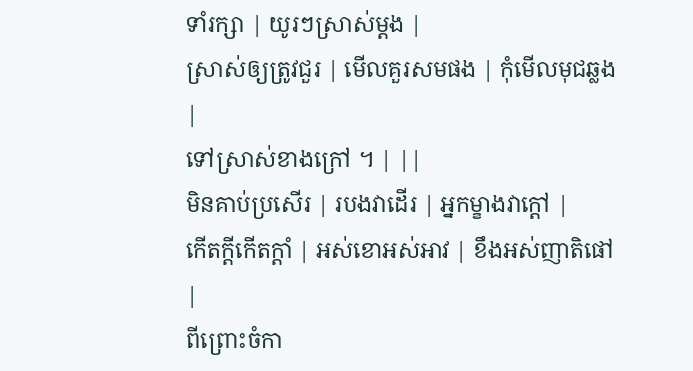ទាំរក្សា | យូរៗស្រាស់ម្ដង |
ស្រាស់ឲ្យត្រូវជួរ | មើលគួរសមផង | កុំមើលមុជឆ្លង |
ទៅស្រាស់ខាងក្រៅ ។ | ||
មិនគាប់ប្រសើរ | របងវាដើរ | អ្នកម្ខាងវាក្ដៅ |
កើតក្ដីកើតក្ដាំ | អស់ខោអស់អាវ | ខឹងអស់ញាតិផៅ |
ពីព្រោះចំកា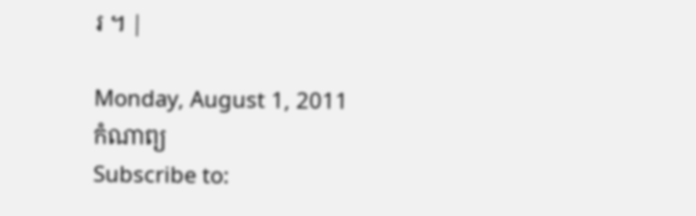រ ។ |

Monday, August 1, 2011
កំណាព្យ
Subscribe to: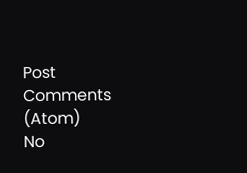Post Comments (Atom)
No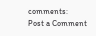comments:
Post a Comment